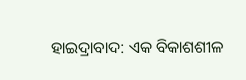ହାଇଦ୍ରାବାଦ: ଏକ ବିକାଶଶୀଳ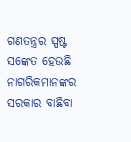ଗଣତନ୍ତ୍ରର ସ୍ପଷ୍ଟ ସଙ୍କେତ ହେଉଛି ନାଗରିକମାନଙ୍କର ସରକାର ବାଛିବା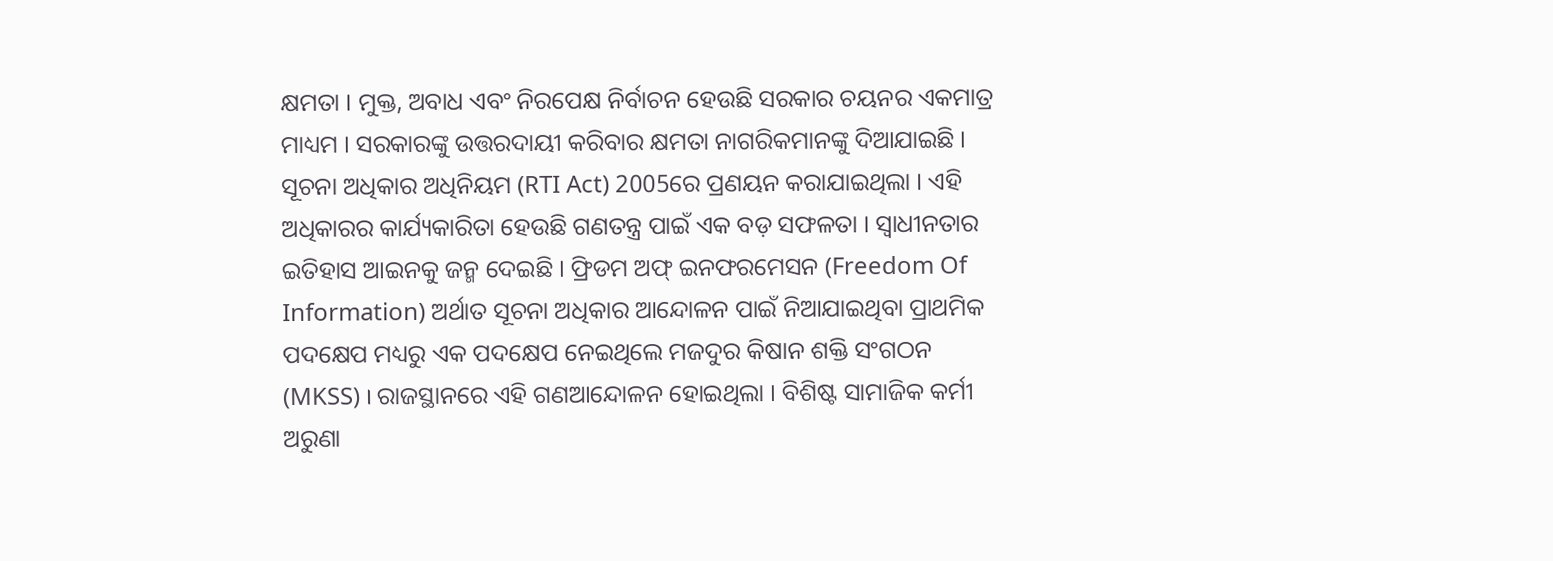କ୍ଷମତା । ମୁକ୍ତ, ଅବାଧ ଏବଂ ନିରପେକ୍ଷ ନିର୍ବାଚନ ହେଉଛି ସରକାର ଚୟନର ଏକମାତ୍ର ମାଧ୍ୟମ । ସରକାରଙ୍କୁ ଉତ୍ତରଦାୟୀ କରିବାର କ୍ଷମତା ନାଗରିକମାନଙ୍କୁ ଦିଆଯାଇଛି । ସୂଚନା ଅଧିକାର ଅଧିନିୟମ (RTI Act) 2005ରେ ପ୍ରଣୟନ କରାଯାଇଥିଲା । ଏହି ଅଧିକାରର କାର୍ଯ୍ୟକାରିତା ହେଉଛି ଗଣତନ୍ତ୍ର ପାଇଁ ଏକ ବଡ଼ ସଫଳତା । ସ୍ବାଧୀନତାର ଇତିହାସ ଆଇନକୁ ଜନ୍ମ ଦେଇଛି । ଫ୍ରିଡମ ଅଫ୍ ଇନଫରମେସନ (Freedom Of Information) ଅର୍ଥାତ ସୂଚନା ଅଧିକାର ଆନ୍ଦୋଳନ ପାଇଁ ନିଆଯାଇଥିବା ପ୍ରାଥମିକ ପଦକ୍ଷେପ ମଧ୍ୟରୁ ଏକ ପଦକ୍ଷେପ ନେଇଥିଲେ ମଜଦୁର କିଷାନ ଶକ୍ତି ସଂଗଠନ (MKSS) । ରାଜସ୍ଥାନରେ ଏହି ଗଣଆନ୍ଦୋଳନ ହୋଇଥିଲା । ବିଶିଷ୍ଟ ସାମାଜିକ କର୍ମୀ ଅରୁଣା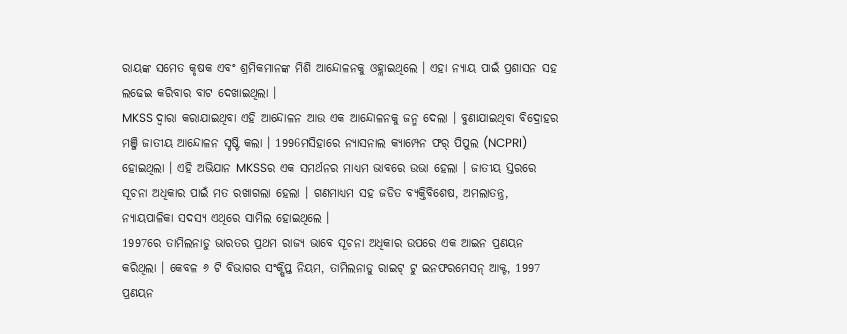ରାୟଙ୍କ ସମେତ କୃଷକ ଏବଂ ଶ୍ରମିକମାନଙ୍କ ମିଶି ଆନ୍ଦୋଳନକୁ ଓହ୍ଲାଇଥିଲେ । ଏହା ନ୍ୟାୟ ପାଇଁ ପ୍ରଶାସନ ସହ ଲଢେଇ କରିବାର ବାଟ ଦେଖାଇଥିଲା ।
MKSS ଦ୍ବାରା କରାଯାଇଥିବା ଏହି ଆନ୍ଦୋଳନ ଆଉ ଏକ ଆନ୍ଦୋଳନକୁ ଜନ୍ମ ଦେଲା । ବୁଣାଯାଇଥିବା ବିଦ୍ରୋହର ମଞ୍ଜି ଜାତୀୟ ଆନ୍ଦୋଳନ ସୃଷ୍ଟି କଲା । 1996ମସିହାରେ ନ୍ୟାସନାଲ କ୍ୟାମ୍ପେନ ଫର୍ ପିପୁଲ (NCPRI) ହୋଇଥିଲା । ଏହି ଅଭିଯାନ MKSSର ଏକ ସମର୍ଥନର ମାଧ୍ୟମ ଭାବରେ ଉଭା ହେଲା । ଜାତୀୟ ସ୍ତରରେ ସୂଚନା ଅଧିକାର ପାଇଁ ମତ ରଖାଗଲା ହେଲା । ଗଣମାଧ୍ୟମ ସହ ଜଡିତ ବ୍ୟକ୍ତିବିଶେଷ, ଅମଲାତନ୍ତ୍ର, ନ୍ୟାୟପାଳିକା ସଦସ୍ୟ ଏଥିରେ ସାମିଲ ହୋଇଥିଲେ ।
1997ରେ ତାମିଲନାଡୁ ଭାରତର ପ୍ରଥମ ରାଜ୍ୟ ଭାବେ ସୂଚନା ଅଧିକାର ଉପରେ ଏକ ଆଇନ ପ୍ରଣୟନ କରିଥିଲା । କେବଳ ୬ ଟି ବିଭାଗର ସଂକ୍ଷିପ୍ତ ନିୟମ, ତାମିଲନାଡୁ ରାଇଟ୍ ଟୁ ଇନଫରମେସନ୍ ଆକ୍ଟ, 1997 ପ୍ରଣୟନ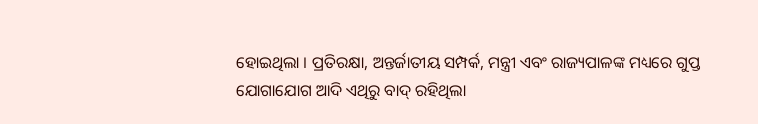ହୋଇଥିଲା । ପ୍ରତିରକ୍ଷା, ଅନ୍ତର୍ଜାତୀୟ ସମ୍ପର୍କ, ମନ୍ତ୍ରୀ ଏବଂ ରାଜ୍ୟପାଳଙ୍କ ମଧ୍ୟରେ ଗୁପ୍ତ ଯୋଗାଯୋଗ ଆଦି ଏଥିରୁ ବାଦ୍ ରହିଥିଲା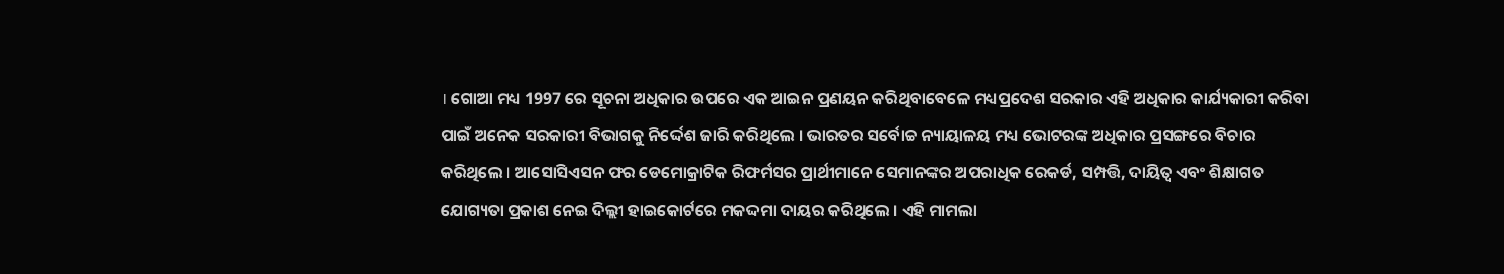। ଗୋଆ ମଧ୍ୟ 1997 ରେ ସୂଚନା ଅଧିକାର ଉପରେ ଏକ ଆଇନ ପ୍ରଣୟନ କରିଥିବାବେଳେ ମଧ୍ୟପ୍ରଦେଶ ସରକାର ଏହି ଅଧିକାର କାର୍ଯ୍ୟକାରୀ କରିବା ପାଇଁ ଅନେକ ସରକାରୀ ବିଭାଗକୁ ନିର୍ଦ୍ଦେଶ ଜାରି କରିଥିଲେ । ଭାରତର ସର୍ବୋଚ୍ଚ ନ୍ୟାୟାଳୟ ମଧ୍ୟ ଭୋଟରଙ୍କ ଅଧିକାର ପ୍ରସଙ୍ଗରେ ବିଚାର କରିଥିଲେ । ଆସୋସିଏସନ ଫର ଡେମୋକ୍ରାଟିକ ରିଫର୍ମସର ପ୍ରାର୍ଥୀମାନେ ସେମାନଙ୍କର ଅପରାଧିକ ରେକର୍ଡ, ସମ୍ପତ୍ତି, ଦାୟିତ୍ବ ଏବଂ ଶିକ୍ଷାଗତ ଯୋଗ୍ୟତା ପ୍ରକାଶ ନେଇ ଦିଲ୍ଲୀ ହାଇକୋର୍ଟରେ ମକଦ୍ଦମା ଦାୟର କରିଥିଲେ । ଏହି ମାମଲା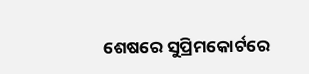ଶେଷରେ ସୁପ୍ରିମକୋର୍ଟରେ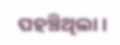ପହଞ୍ଚିଥିଲା ।